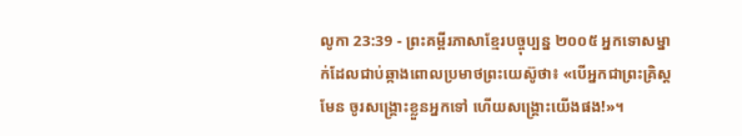លូកា 23:39 - ព្រះគម្ពីរភាសាខ្មែរបច្ចុប្បន្ន ២០០៥ អ្នកទោសម្នាក់ដែលជាប់ឆ្កាងពោលប្រមាថព្រះយេស៊ូថា៖ «បើអ្នកជាព្រះគ្រិស្តមែន ចូរសង្គ្រោះខ្លួនអ្នកទៅ ហើយសង្គ្រោះយើងផង!»។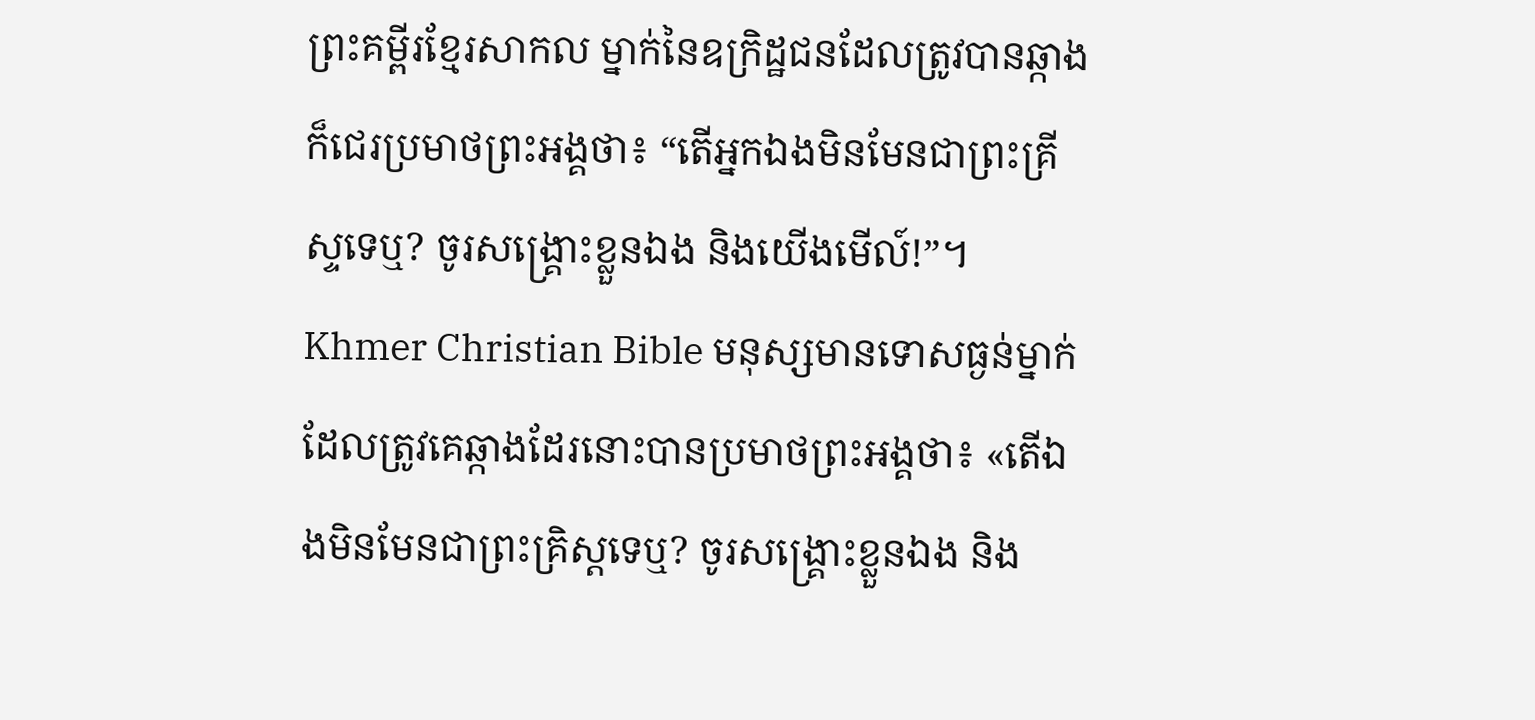ព្រះគម្ពីរខ្មែរសាកល ម្នាក់នៃឧក្រិដ្ឋជនដែលត្រូវបានឆ្កាងក៏ជេរប្រមាថព្រះអង្គថា៖ “តើអ្នកឯងមិនមែនជាព្រះគ្រីស្ទទេឬ? ចូរសង្គ្រោះខ្លួនឯង និងយើងមើល៍!”។ Khmer Christian Bible មនុស្សមានទោសធ្ងន់ម្នាក់ដែលត្រូវគេឆ្កាងដែរនោះបានប្រមាថព្រះអង្គថា៖ «តើឯងមិនមែនជាព្រះគ្រិស្ដទេឬ? ចូរសង្គ្រោះខ្លួនឯង និង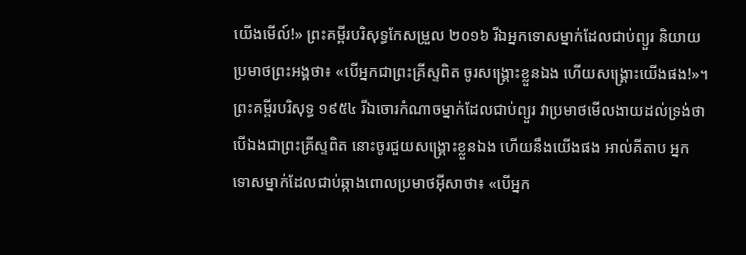យើងមើល៍!» ព្រះគម្ពីរបរិសុទ្ធកែសម្រួល ២០១៦ រីឯអ្នកទោសម្នាក់ដែលជាប់ព្យួរ និយាយប្រមាថព្រះអង្គថា៖ «បើអ្នកជាព្រះគ្រីស្ទពិត ចូរសង្គ្រោះខ្លួនឯង ហើយសង្រ្គោះយើងផង!»។ ព្រះគម្ពីរបរិសុទ្ធ ១៩៥៤ រីឯចោរកំណាចម្នាក់ដែលជាប់ព្យួរ វាប្រមាថមើលងាយដល់ទ្រង់ថា បើឯងជាព្រះគ្រីស្ទពិត នោះចូរជួយសង្គ្រោះខ្លួនឯង ហើយនឹងយើងផង អាល់គីតាប អ្នកទោសម្នាក់ដែលជាប់ឆ្កាងពោលប្រមាថអ៊ីសាថា៖ «បើអ្នក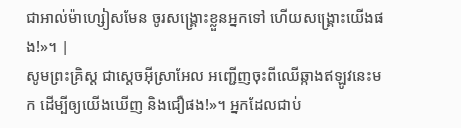ជាអាល់ម៉ាហ្សៀសមែន ចូរសង្គ្រោះខ្លួនអ្នកទៅ ហើយសង្គ្រោះយើងផង!»។ |
សូមព្រះគ្រិស្ត ជាស្ដេចអ៊ីស្រាអែល អញ្ជើញចុះពីឈើឆ្កាងឥឡូវនេះមក ដើម្បីឲ្យយើងឃើញ និងជឿផង!»។ អ្នកដែលជាប់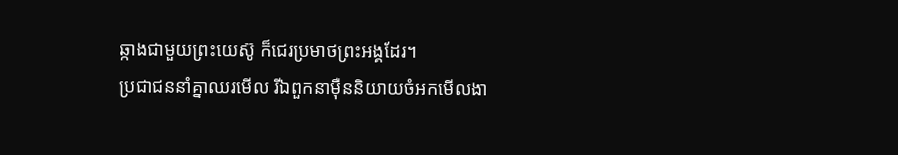ឆ្កាងជាមួយព្រះយេស៊ូ ក៏ជេរប្រមាថព្រះអង្គដែរ។
ប្រជាជននាំគ្នាឈរមើល រីឯពួកនាម៉ឺននិយាយចំអកមើលងា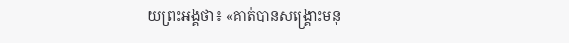យព្រះអង្គថា៖ «គាត់បានសង្គ្រោះមនុ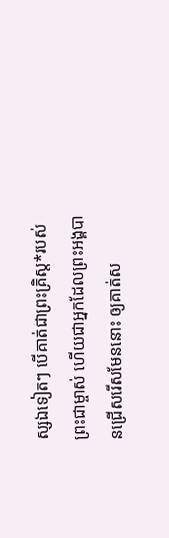ស្សឯទៀតៗ បើគាត់ជាព្រះគ្រិស្ត*របស់ព្រះជាម្ចាស់ ហើយជាអ្នកដែលព្រះអង្គបានជ្រើសរើសមែននោះ ឲ្យគាត់ស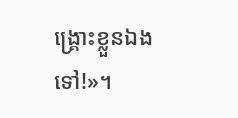ង្គ្រោះខ្លួនឯងទៅ!»។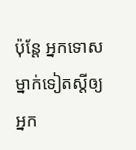ប៉ុន្តែ អ្នកទោសម្នាក់ទៀតស្ដីឲ្យអ្នក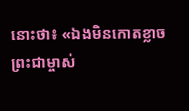នោះថា៖ «ឯងមិនកោតខ្លាចព្រះជាម្ចាស់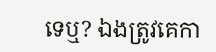ទេឬ? ឯងត្រូវគេកា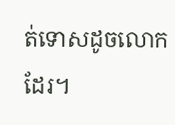ត់ទោសដូចលោកដែរ។